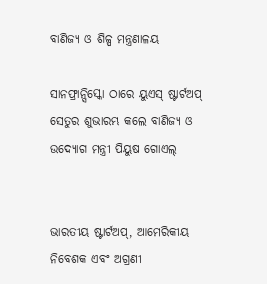ବାଣିଜ୍ୟ ଓ ଶିଳ୍ପ ମନ୍ତ୍ରଣାଳୟ

ସାନଫ୍ରାନ୍ସିସ୍କୋ ଠାରେ ୟୁଏସ୍ ଷ୍ଟାର୍ଟଅପ୍ ସେତୁର ଶୁଭାରମ୍ଭ କଲେ ବାଣିଜ୍ୟ ଓ ଉଦ୍ୟୋଗ ମନ୍ତ୍ରୀ ପିୟୁଷ ଗୋଏଲ୍


ଭାରତୀୟ ଷ୍ଟାର୍ଟଅପ୍, ଆମେରିକୀୟ ନିବେଶକ ଏବଂ ଅଗ୍ରଣୀ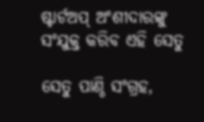ଷ୍ଟାର୍ଟଅପ୍ ଅଂଶୀଦାରଙ୍କୁ ସଂଯୁକ୍ତ କରିବ ଏହି ସେତୁ

ସେତୁ ପାଣ୍ଠି ସଂଗ୍ରହ,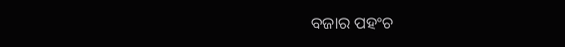ବଜାର ପହଂଚ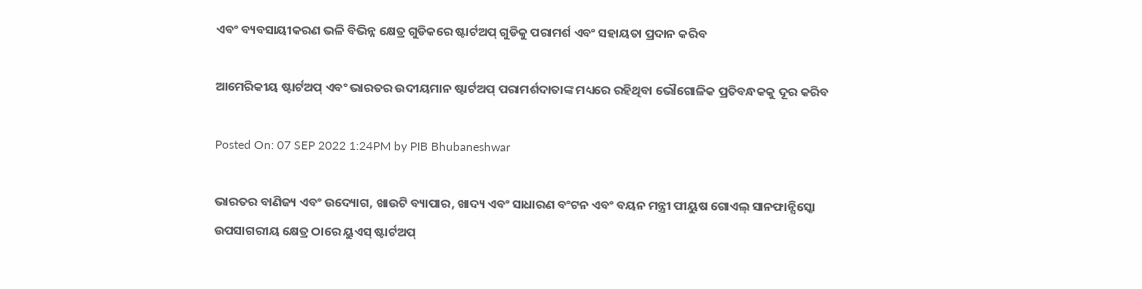ଏବଂ ବ୍ୟବସାୟୀକରଣ ଭଳି ବିଭିନ୍ନ କ୍ଷେତ୍ର ଗୁଡିକରେ ଷ୍ଟାର୍ଟଅପ୍ ଗୁଡିକୁ ପରାମର୍ଶ ଏବଂ ସହାୟତା ପ୍ରଦାନ କରିବ

ଆମେରିକୀୟ ଷ୍ଟାର୍ଟଅପ୍ ଏବଂ ଭାରତର ଉଦୀୟମାନ ଷ୍ଟାର୍ଟଅପ୍ ପରାମର୍ଶଦାତାଙ୍କ ମଧ୍ୟରେ ରହିଥିବା ଭୌଗୋଳିକ ପ୍ରତିବନ୍ଧକକୁ ଦୂର କରିବ

Posted On: 07 SEP 2022 1:24PM by PIB Bhubaneshwar

ଭାରତର ବାଣିଜ୍ୟ ଏବଂ ଉଦ୍ୟୋଗ, ଖାଉଟି ବ୍ୟାପାର, ଖାଦ୍ୟ ଏବଂ ସାଧାରଣ ବଂଟନ ଏବଂ ବୟନ ମନ୍ତ୍ରୀ ପୀୟୁଷ ଗୋଏଲ୍ ସାନଫାନ୍ସିସ୍କୋ ଉପସାଗରୀୟ କ୍ଷେତ୍ର ଠାରେ ୟୁଏସ୍ ଷ୍ଟାର୍ଟଅପ୍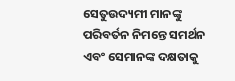ସେତୁଉଦ୍ୟମୀ ମାନଙ୍କୁ ପରିବର୍ତନ ନିମନ୍ତେ ସମର୍ଥନ ଏବଂ ସେମାନଙ୍କ ଦକ୍ଷତାକୁ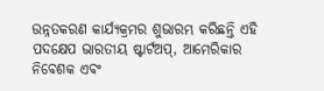ଉନ୍ନତକରଣ କାର୍ଯ୍ୟକ୍ରମର ଶୁଭାରମ୍ଭ କରିଛନ୍ତି ଏହି ପଦକ୍ଷେପ ଭାରତୀୟ ଷ୍ଟାର୍ଟଅପ୍, ଆମେରିକାର ନିବେଶକ ଏବଂ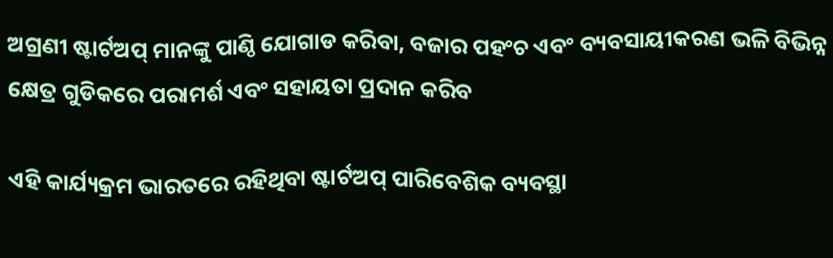ଅଗ୍ରଣୀ ଷ୍ଟାର୍ଟଅପ୍ ମାନଙ୍କୁ ପାଣ୍ଠି ଯୋଗାଡ କରିବା, ବଜାର ପହଂଚ ଏବଂ ବ୍ୟବସାୟୀକରଣ ଭଳି ବିଭିନ୍ନ କ୍ଷେତ୍ର ଗୁଡିକରେ ପରାମର୍ଶ ଏବଂ ସହାୟତା ପ୍ରଦାନ କରିବ

ଏହି କାର୍ଯ୍ୟକ୍ରମ ଭାରତରେ ରହିଥିବା ଷ୍ଟାର୍ଟଅପ୍ ପାରିବେଶିକ ବ୍ୟବସ୍ଥା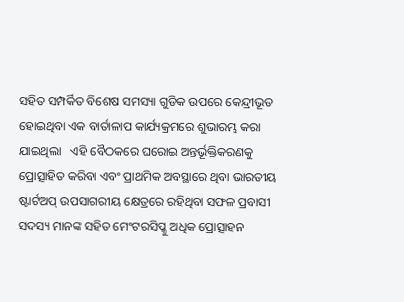ସହିତ ସମ୍ପର୍କିତ ବିଶେଷ ସମସ୍ୟା ଗୁଡିକ ଉପରେ କେନ୍ଦ୍ରୀଭୂତ ହୋଇଥିବା ଏକ ବାର୍ତାଳାପ କାର୍ଯ୍ୟକ୍ରମରେ ଶୁଭାରମ୍ଭ କରା ଯାଇଥିଲା   ଏହି ବୈଠକରେ ଘରୋଇ ଅନ୍ତର୍ଭୂକ୍ତିକରଣକୁ ପ୍ରୋତ୍ସାହିତ କରିବା ଏବଂ ପ୍ରାଥମିକ ଅବସ୍ଥାରେ ଥିବା ଭାରତୀୟ ଷ୍ଟାର୍ଟଅପ୍ ଉପସାଗରୀୟ କ୍ଷେତ୍ରରେ ରହିଥିବା ସଫଳ ପ୍ରବାସୀ ସଦସ୍ୟ ମାନଙ୍କ ସହିତ ମେଂଟରସିପ୍କୁ ଅଧିକ ପ୍ରୋତ୍ସାହନ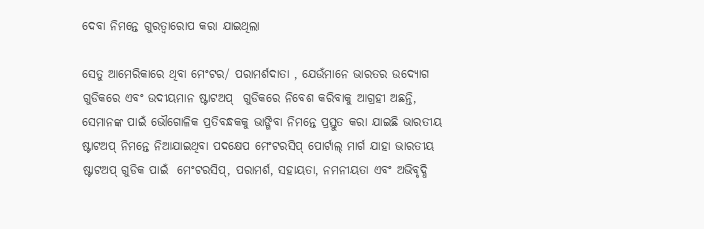ଦେବା ନିମନ୍ତେ ଗୁରତ୍ୱାରୋପ କରା ଯାଇଥିଲା

ସେତୁ ଆମେରିକାରେ ଥିବା ମେଂଟର/ ପରାମର୍ଶଦାତା , ଯେଉଁମାନେ ଭାରତର ଉଦ୍ୟୋଗ ଗୁଡିକରେ ଏବଂ ଉଦୀୟମାନ ଷ୍ଟାଟଅପ୍  ଗୁଡିକରେ ନିବେଶ କରିବାକୁ ଆଗ୍ରହୀ ଅଛନ୍ତି, ସେମାନଙ୍କ ପାଇଁ ଭୌଗୋଳିକ ପ୍ରତିବନ୍ଧକକୁ ଭାଙ୍ଗିବା ନିମନ୍ତେ ପ୍ରସ୍ତୁତ କରା ଯାଇଛି ଭାରତୀୟ ଷ୍ଟାଟଅପ୍ ନିମନ୍ତେ ନିଆଯାଇଥିବା ପଦକ୍ଷେପ ମେଂଟରସିପ୍ ପୋର୍ଟାଲ୍ ମାର୍ଗ ଯାହା ଭାରତୀୟ ଷ୍ଟାଟଅପ୍ ଗୁଡିକ ପାଇଁ  ମେଂଟରସିପ୍‌, ପରାମର୍ଶ, ସହାୟତା, ନମନୀୟତା ଏବଂ ଅଭିବୃଦ୍ଧି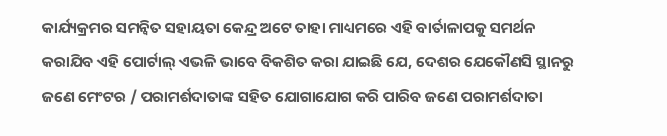କାର୍ଯ୍ୟକ୍ରମର ସମନ୍ୱିତ ସହାୟତା କେନ୍ଦ୍ର ଅଟେ ତାହା ମାଧ୍ୟମରେ ଏହି ବାର୍ତାଳାପକୁ ସମର୍ଥନ କରାଯିବ ଏହି ପୋର୍ଟାଲ୍ ଏଭଳି ଭାବେ ବିକଶିତ କରା ଯାଇଛି ଯେ, ଦେଶର ଯେକୌଣସି ସ୍ଥାନରୁ ଜଣେ ମେଂଟର / ପରାମର୍ଶଦାତାଙ୍କ ସହିତ ଯୋଗାଯୋଗ କରି ପାରିବ ଜଣେ ପରାମର୍ଶଦାତା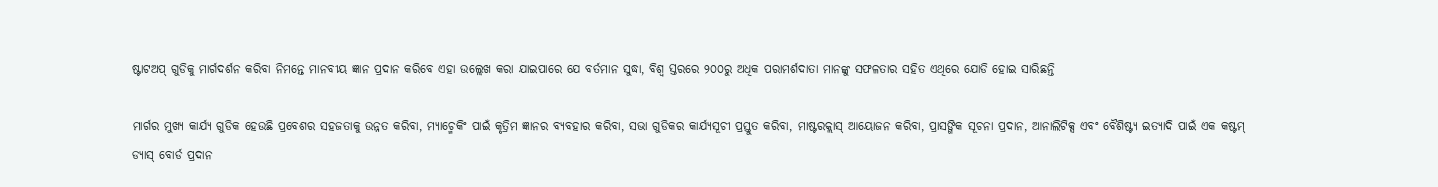ଷ୍ଟାଟଅପ୍ ଗୁଡିକୁ ମାର୍ଗଦର୍ଶନ କରିବା ନିମନ୍ତେ ମାନବୀୟ ଜ୍ଞାନ ପ୍ରଦାନ କରିବେ ଏହା ଉଲ୍ଲେଖ କରା ଯାଇପାରେ ଯେ ବର୍ତମାନ ସୁଦ୍ଧା, ବିଶ୍ୱ ସ୍ତରରେ ୨୦୦ରୁ ଅଧିକ ପରାମର୍ଶଦାତା ମାନଙ୍କୁ ସଫଳତାର ସହିତ ଏଥିରେ ଯୋଡି ହୋଇ ସାରିଛନ୍ତି

ମାର୍ଗର ମୁଖ୍ୟ କାର୍ଯ୍ୟ ଗୁଡିକ ହେଉଛି ପ୍ରବେଶର ସହଜତାକୁ ଉନ୍ନତ କରିବା, ମ୍ୟାଚ୍ମେକିଂ ପାଇଁ କୃତ୍ରିମ ଜ୍ଞାନର ବ୍ୟବହାର କରିବା, ସଭା ଗୁଡିକର କାର୍ଯ୍ୟସୂଚୀ ପ୍ରସ୍ତୁତ କରିବା, ମାଷ୍ଟରକ୍ଲାସ୍ ଆୟୋଜନ କରିବା, ପ୍ରାସଙ୍ଗିକ ସୂଚନା ପ୍ରଦାନ, ଆନାଲିଟିକ୍ସ ଏବଂ ବୈଶିଷ୍ଟ୍ୟ ଇତ୍ୟାଦି ପାଇଁ ଏକ କଷ୍ଟମ୍ ଡ୍ୟାସ୍ ବୋର୍ଡ ପ୍ରଦାନ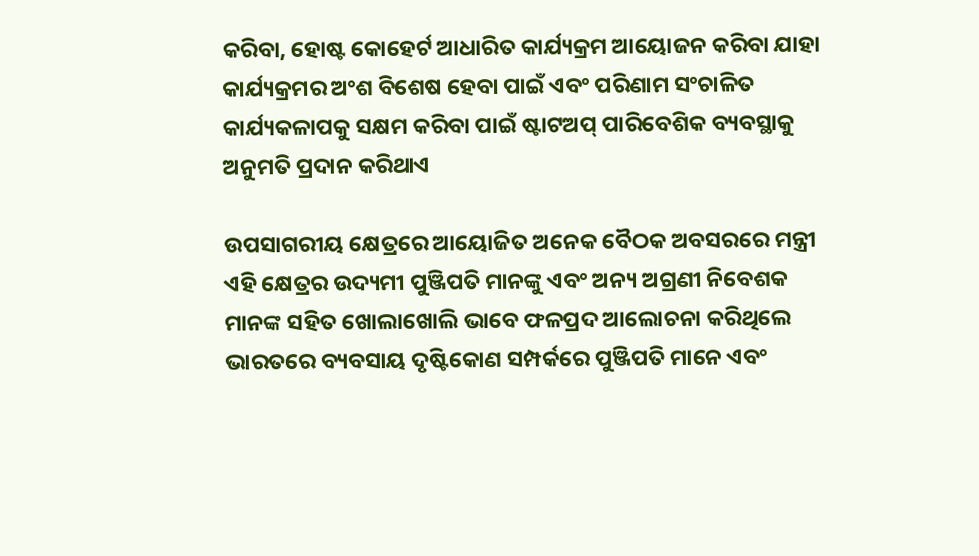କରିବା, ହୋଷ୍ଟ କୋହେର୍ଟ ଆଧାରିତ କାର୍ଯ୍ୟକ୍ରମ ଆୟୋଜନ କରିବା ଯାହା କାର୍ଯ୍ୟକ୍ରମର ଅଂଶ ବିଶେଷ ହେବା ପାଇଁ ଏବଂ ପରିଣାମ ସଂଚାଳିତ କାର୍ଯ୍ୟକଳାପକୁ ସକ୍ଷମ କରିବା ପାଇଁ ଷ୍ଟାଟଅପ୍ ପାରିବେଶିକ ବ୍ୟବସ୍ଥାକୁ ଅନୁମତି ପ୍ରଦାନ କରିଥାଏ

ଉପସାଗରୀୟ କ୍ଷେତ୍ରରେ ଆୟୋଜିତ ଅନେକ ବୈଠକ ଅବସରରେ ମନ୍ତ୍ରୀ ଏହି କ୍ଷେତ୍ରର ଉଦ୍ୟମୀ ପୁଞ୍ଜିପତି ମାନଙ୍କୁ ଏବଂ ଅନ୍ୟ ଅଗ୍ରଣୀ ନିବେଶକ ମାନଙ୍କ ସହିତ ଖୋଲାଖୋଲି ଭାବେ ଫଳପ୍ରଦ ଆଲୋଚନା କରିଥିଲେ ଭାରତରେ ବ୍ୟବସାୟ ଦୃଷ୍ଟିକୋଣ ସମ୍ପର୍କରେ ପୁଞ୍ଜିପତି ମାନେ ଏବଂ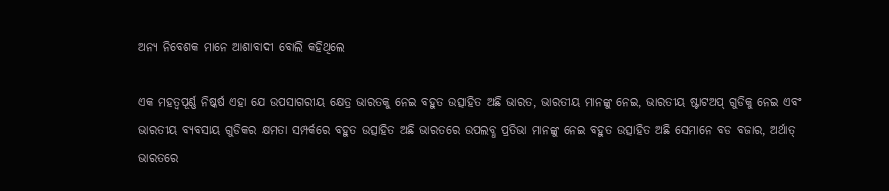ଅନ୍ୟ ନିବେଶକ ମାନେ ଆଶାବାଦୀ ବୋଲି କହିଥିଲେ

ଏକ ମହତ୍ୱପୂର୍ଣ୍ଣ ନିଷ୍କର୍ଷ ଏହା ଯେ ଉପସାଗରୀୟ କ୍ଷେତ୍ର ଭାରତକୁ ନେଇ ବହୁତ ଉତ୍ସାହିତ ଅଛି ଭାରତ, ଭାରତୀୟ ମାନଙ୍କୁ ନେଇ, ଭାରତୀୟ ଷ୍ଟାଟଅପ୍ ଗୁଡିକୁ ନେଇ ଏବଂ ଭାରତୀୟ ବ୍ୟବସାୟ ଗୁଡିକର କ୍ଷମତା ସମ୍ପର୍କରେ ବହୁତ ଉତ୍ସାହିତ ଅଛି ଭାରତରେ ଉପଲବ୍ଧ ପ୍ରତିଭା ମାନଙ୍କୁ ନେଇ ବହୁତ ଉତ୍ସାହିତ ଅଛି ସେମାନେ ବଡ ବଜାର, ଅର୍ଥାତ୍ ଭାରତରେ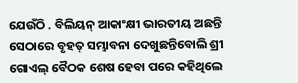ଯେଉଁଠି . ବିଲିୟନ୍ ଆକାଂକ୍ଷୀ ଭାରତୀୟ ଅଛନ୍ତି ସେଠାରେ ବୃହତ୍ ସମ୍ଭାବନା ଦେଖୁଛନ୍ତିବୋଲି ଶ୍ରୀ ଗୋଏଲ୍ ବୈଠକ ଶେଷ ହେବା ପରେ କହିଥିଲେ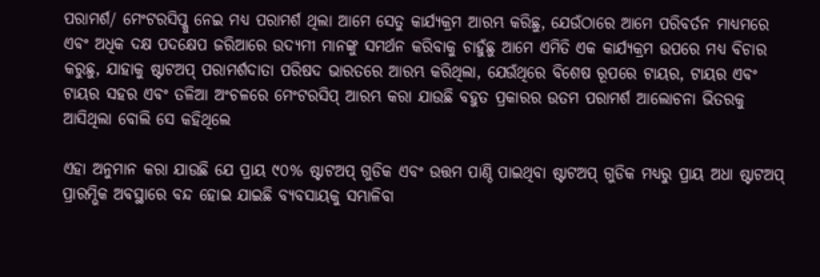ପରାମର୍ଶ/ ମେଂଟରସିପ୍କୁ ନେଇ ମଧ୍ୟ ପରାମର୍ଶ ଥିଲା ଆମେ ସେତୁ କାର୍ଯ୍ୟକ୍ରମ ଆରମ୍ଭ କରିଛୁ, ଯେଉଁଠାରେ ଆମେ ପରିବର୍ତନ ମାଧ୍ୟମରେ ଏବଂ ଅଧିକ ଦକ୍ଷ ପଦକ୍ଷେପ ଜରିଆରେ ଉଦ୍ୟମୀ ମାନଙ୍କୁ ସମର୍ଥନ କରିବାକୁ ଚାହୁଁଛୁ ଆମେ ଏମିତି ଏକ କାର୍ଯ୍ୟକ୍ରମ ଉପରେ ମଧ୍ୟ ବିଚାର କରୁଛୁ, ଯାହାକୁ ଷ୍ଟାଟଅପ୍ ପରାମର୍ଶଦାତା ପରିଷଦ ଭାରତରେ ଆରମ୍ଭ କରିଥିଲା, ଯେଉଁଥିରେ ବିଶେଷ ରୂପରେ ଟାୟର, ଟାୟର ଏବଂ ଟାୟର ସହର ଏବଂ ତଳିଆ ଅଂଚଳରେ ମେଂଟରସିପ୍ ଆରମ୍ଭ କରା ଯାଉଛି ବହୁତ ପ୍ରକାରର ଉତମ ପରାମର୍ଶ ଆଲୋଚନା ଭିତରକୁ ଆସିଥିଲା ବୋଲି ସେ କହିଥିଲେ

ଏହା ଅନୁମାନ କରା ଯାଉଛି ଯେ ପ୍ରାୟ ୯୦% ଷ୍ଟାଟଅପ୍ ଗୁଡିକ ଏବଂ ଉତ୍ତମ ପାଣ୍ଠି ପାଇଥିବା ଷ୍ଟାଟଅପ୍ ଗୁଡିକ ମଧ୍ୟରୁ ପ୍ରାୟ ଅଧା ଷ୍ଟାଟଅପ୍ ପ୍ରାରମ୍ଭିକ ଅବସ୍ଥାରେ ବନ୍ଦ ହୋଇ ଯାଇଛି ବ୍ୟବସାୟକୁ ସମ୍ଭାଳିବା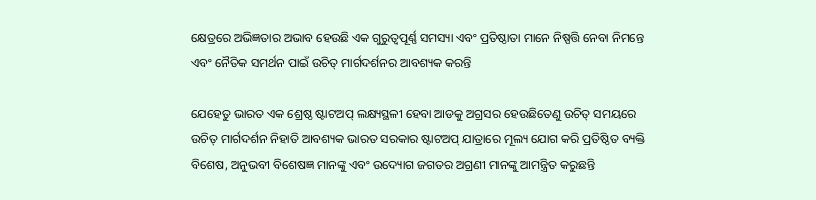କ୍ଷେତ୍ରରେ ଅଭିଜ୍ଞତାର ଅଭାବ ହେଉଛି ଏକ ଗୁରୁତ୍ୱପୂର୍ଣ୍ଣ ସମସ୍ୟା ଏବଂ ପ୍ରତିଷ୍ଠାତା ମାନେ ନିଷ୍ପତ୍ତି ନେବା ନିମନ୍ତେ ଏବଂ ନୈତିକ ସମର୍ଥନ ପାଇଁ ଉଚିତ୍ ମାର୍ଗଦର୍ଶନର ଆବଶ୍ୟକ କରନ୍ତି

ଯେହେତୁ ଭାରତ ଏକ ଶ୍ରେଷ୍ଠ ଷ୍ଟାଟଅପ୍ ଲକ୍ଷ୍ୟସ୍ଥଳୀ ହେବା ଆଡକୁ ଅଗ୍ରସର ହେଉଛିତେଣୁ ଉଚିତ୍ ସମୟରେ ଉଚିତ୍ ମାର୍ଗଦର୍ଶନ ନିହାତି ଆବଶ୍ୟକ ଭାରତ ସରକାର ଷ୍ଟାଟଅପ୍ ଯାତ୍ରାରେ ମୂଲ୍ୟ ଯୋଗ କରି ପ୍ରତିଷ୍ଠିତ ବ୍ୟକ୍ତି ବିଶେଷ, ଅନୁଭବୀ ବିଶେଷଜ୍ଞ ମାନଙ୍କୁ ଏବଂ ଉଦ୍ୟୋଗ ଜଗତର ଅଗ୍ରଣୀ ମାନଙ୍କୁ ଆମନ୍ତ୍ରିତ କରୁଛନ୍ତି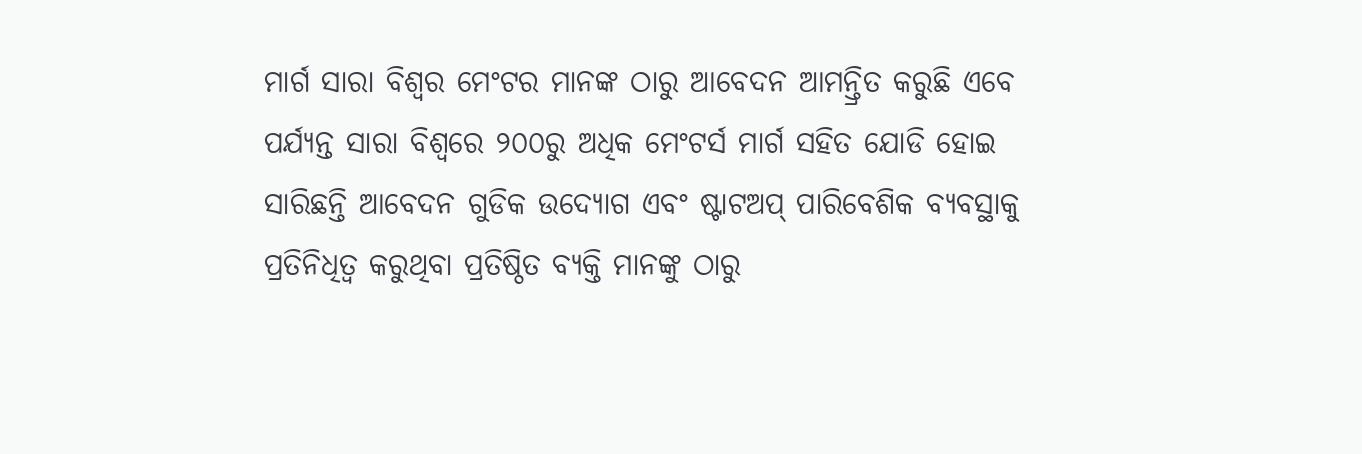ମାର୍ଗ ସାରା ବିଶ୍ୱର ମେଂଟର ମାନଙ୍କ ଠାରୁ ଆବେଦନ ଆମନ୍ତ୍ରିତ କରୁଛି ଏବେ ପର୍ଯ୍ୟନ୍ତ ସାରା ବିଶ୍ୱରେ ୨୦୦ରୁ ଅଧିକ ମେଂଟର୍ସ ମାର୍ଗ ସହିତ ଯୋଡି ହୋଇ ସାରିଛନ୍ତି ଆବେଦନ ଗୁଡିକ ଉଦ୍ୟୋଗ ଏବଂ ଷ୍ଟାଟଅପ୍ ପାରିବେଶିକ ବ୍ୟବସ୍ଥାକୁ ପ୍ରତିନିଧିତ୍ୱ କରୁଥିବା ପ୍ରତିଷ୍ଠିତ ବ୍ୟକ୍ତି ମାନଙ୍କୁ ଠାରୁ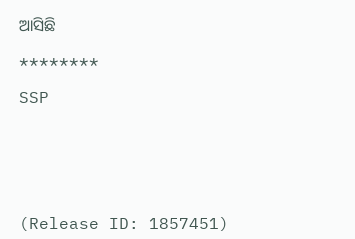ଆସିଛି

********

SSP






(Release ID: 1857451)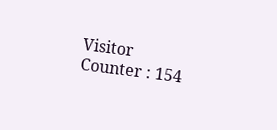Visitor Counter : 154